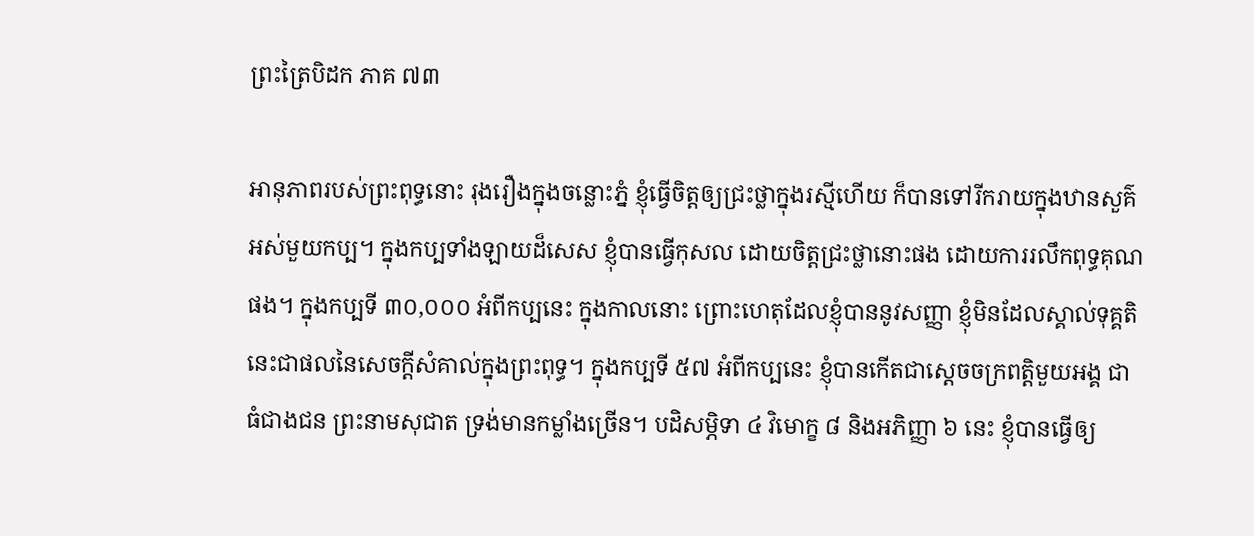ព្រះត្រៃបិដក ភាគ ៧៣

អានុភាពរបស់ព្រះពុទ្ធនោះ រុងរឿងក្នុងចន្លោះភ្នំ ខ្ញុំធ្វើចិត្តឲ្យជ្រះថ្លាក្នុងរស្មីហើយ ក៏បានទៅរីករាយក្នុងឋានសួគ៌អស់មួយកប្ប។ ក្នុងកប្បទាំងឡាយដ៏សេស ខ្ញុំបានធ្វើកុសល ដោយចិត្តជ្រះថ្លានោះផង ដោយការរលឹកពុទ្ធគុណផង។ ក្នុងកប្បទី ៣០,០០០ អំពីកប្បនេះ ក្នុងកាលនោះ ព្រោះហេតុដែលខ្ញុំបាននូវសញ្ញា ខ្ញុំមិនដែលស្គាល់ទុគ្គតិ នេះជាផលនៃសេចក្ដីសំគាល់ក្នុងព្រះពុទ្ធ។ ក្នុងកប្បទី ៥៧ អំពីកប្បនេះ ខ្ញុំបានកើតជាស្ដេចចក្រពត្តិមួយអង្គ ជាធំជាងជន ព្រះនាមសុជាត ទ្រង់មានកម្លាំងច្រើន។ បដិសម្ភិទា ៤ វិមោក្ខ ៨ និងអភិញ្ញា ៦ នេះ ខ្ញុំបានធ្វើឲ្យ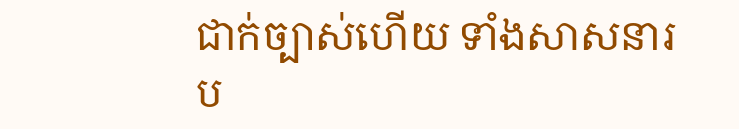ជាក់ច្បាស់ហើយ ទាំងសាសនារប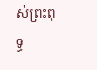ស់ព្រះពុទ្ធ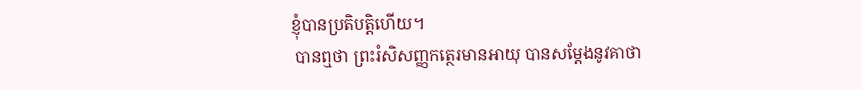ខ្ញុំបានប្រតិបត្តិហើយ។
 បានឮថា ព្រះរំសិសញ្ញកត្ថេរមានអាយុ បានសម្ដែងនូវគាថា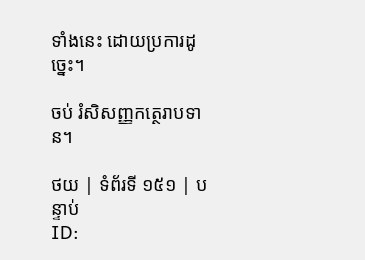ទាំងនេះ ដោយប្រការដូច្នេះ។

ចប់ រំសិសញ្ញកត្ថេរាបទាន។

ថយ | ទំព័រទី ១៥១ | បន្ទាប់
ID: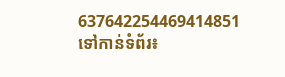637642254469414851
ទៅកាន់ទំព័រ៖